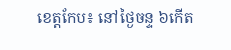ខេត្តកែប៖ នៅថ្ងៃចន្ទ ៦កើត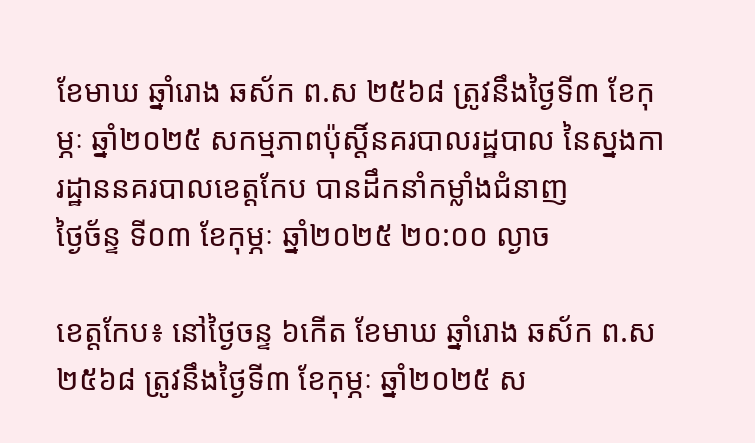ខែមាឃ ឆ្នាំរោង ឆស័ក ព.ស ២៥៦៨ ត្រូវនឹងថ្ងៃទី៣ ខែកុម្ភៈ ឆ្នាំ២០២៥ សកម្មភាពប៉ុស្តិ៍នគរបាលរដ្ឋបាល នៃស្នងការដ្ឋាននគរបាលខេត្តកែប បានដឹកនាំកម្លាំងជំនាញ
ថ្ងៃច័ន្ទ ទី០៣ ខែកុម្ភៈ ឆ្នាំ២០២៥ ២០:០០ ល្ងាច

ខេត្តកែប៖ នៅថ្ងៃចន្ទ ៦កើត ខែមាឃ ឆ្នាំរោង ឆស័ក ព.ស ២៥៦៨ ត្រូវនឹងថ្ងៃទី៣ ខែកុម្ភៈ ឆ្នាំ២០២៥ ស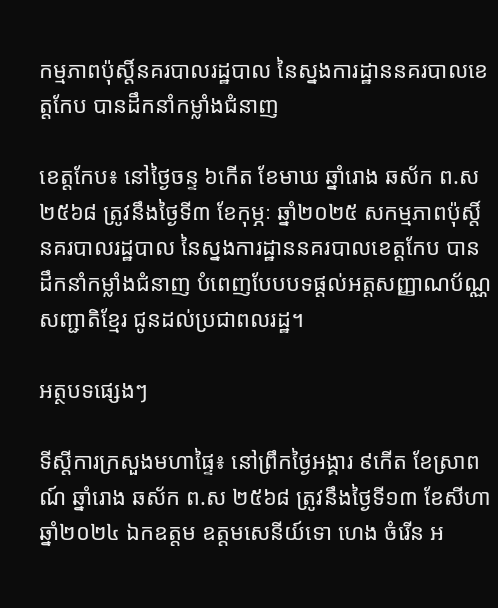កម្មភាពប៉ុស្តិ៍នគរបាលរដ្ឋបាល នៃស្នងការដ្ឋាននគរបាលខេត្តកែប បានដឹកនាំកម្លាំងជំនាញ

ខេត្តកែប៖ នៅថ្ងៃចន្ទ ៦កើត ខែមាឃ ឆ្នាំរោង ឆស័ក ព.ស ២៥៦៨ ត្រូវនឹងថ្ងៃទី៣ ខែកុម្ភៈ ឆ្នាំ២០២៥ សកម្មភាពប៉ុស្តិ៍នគរបាលរដ្ឋបាល នៃស្នងការដ្ឋាននគរបាលខេត្តកែប បានដឹកនាំកម្លាំងជំនាញ បំពេញបែបបទផ្ដល់អត្តសញ្ញាណប័ណ្ណសញ្ជាតិខ្មែរ ជូនដល់ប្រជាពលរដ្ឋ។

អត្ថបទផ្សេងៗ

ទីស្ដីការក្រសួងមហាផ្ទៃ៖ នៅព្រឹកថ្ងៃអង្គារ ៩កើត ខែស្រាពណ៍ ឆ្នាំរោង ឆស័ក ព.ស ២៥៦៨ ត្រូវនឹងថ្ងៃទី១៣ ខែសីហា ឆ្នាំ២០២៤ ឯកឧត្តម ឧត្តមសេនីយ៍ទោ ហេង ចំរើន អ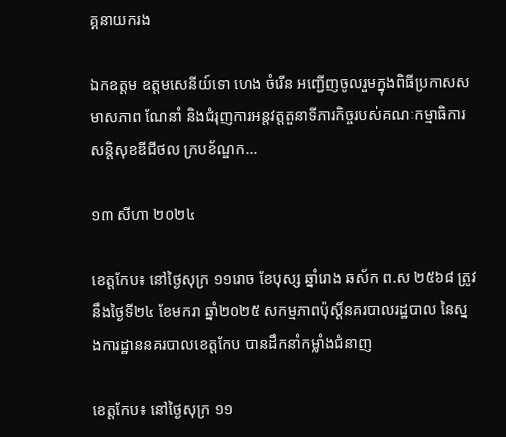គ្គនាយករង

ឯកឧត្តម ឧត្ដមសេនីយ៍ទោ ហេង ចំរើន អញ្ជើញចូលរួមក្នុងពិធីប្រកាសសមាសភាព ណែនាំ និងជំរុញការអន្តវត្តតួនាទីភារកិច្ចរបស់គណៈកម្មាធិការសន្ដិសុខឌីជីថល ក្របខ័ណ្ឌក...

១៣ សីហា ២០២៤

ខេត្តកែប៖ នៅថ្ងៃសុក្រ ១១រោច ខែបុស្ស ឆ្នាំរោង ឆស័ក ព.ស ២៥៦៨ ត្រូវនឹងថ្ងៃទី២៤ ខែមករា ឆ្នាំ២០២៥ សកម្មភាពប៉ុស្តិ៍នគរបាលរដ្ឋបាល នៃស្នងការដ្ឋាននគរបាលខេត្តកែប បានដឹកនាំកម្លាំងជំនាញ

ខេត្តកែប៖ នៅថ្ងៃសុក្រ ១១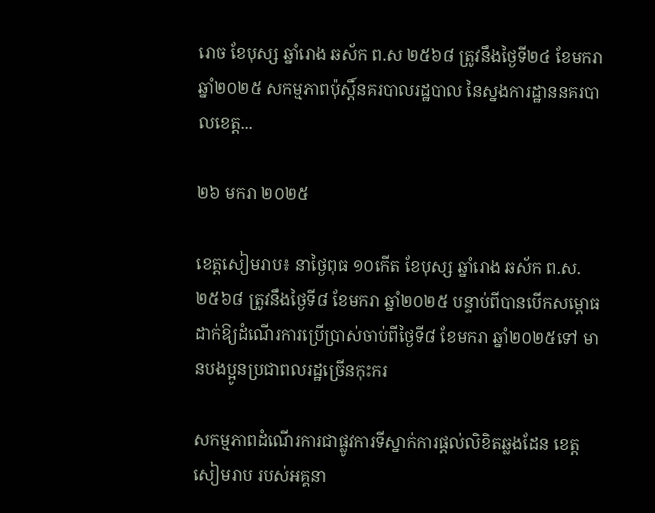រោច ខែបុស្ស ឆ្នាំរោង ឆស័ក ព.ស ២៥៦៨ ត្រូវនឹងថ្ងៃទី២៤ ខែមករា ឆ្នាំ២០២៥ សកម្មភាពប៉ុស្តិ៍នគរបាលរដ្ឋបាល នៃស្នងការដ្ឋាននគរបាលខេត្ត...

២៦ មករា ២០២៥

ខេត្តសៀមរាប៖ នាថ្ងៃពុធ ១០កើត ខែបុស្ស ឆ្នាំរោង ឆស័ក ព.ស. ២៥៦៨ ត្រូវនឹងថ្ងៃទី៨ ខែមករា ឆ្នាំ២០២៥ បន្ទាប់ពីបានបើកសម្ពោធដាក់ឱ្យដំណើរការប្រើប្រាស់ចាប់ពីថ្ងៃទី៨ ខែមករា ឆ្នាំ២០២៥ទៅ មានបងប្អូនប្រជាពលរដ្ឋច្រើនកុះករ

សកម្មភាពដំណើរការជាផ្លូវការទីស្នាក់ការផ្ដល់លិខិតឆ្លងដែន ខេត្តសៀមរាប របស់អគ្គនា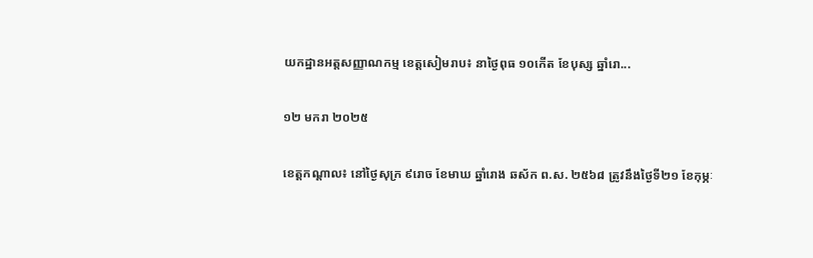យកដ្ឋានអត្តសញ្ញាណកម្ម ខេត្តសៀមរាប៖ នាថ្ងៃពុធ ១០កើត ខែបុស្ស ឆ្នាំរោ...

១២ មករា ២០២៥

ខេត្តកណ្តាល៖ នៅថ្ងៃសុក្រ ៩រោច ខែមាឃ ឆ្នាំរោង ឆស័ក ព.ស. ២៥៦៨ ត្រូវនឹងថ្ងៃទី២១ ខែកុម្ភៈ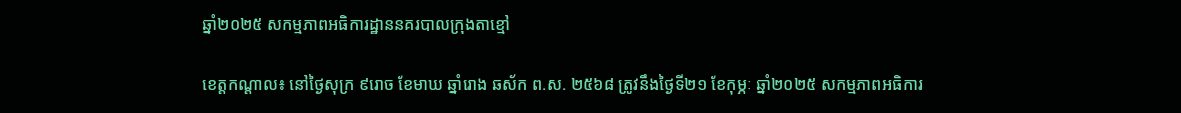ឆ្នាំ២០២៥ សកម្មភាពអធិការដ្ឋាននគរបាលក្រុងតាខ្មៅ

ខេត្តកណ្តាល៖ នៅថ្ងៃសុក្រ ៩រោច ខែមាឃ ឆ្នាំរោង ឆស័ក ព.ស. ២៥៦៨ ត្រូវនឹងថ្ងៃទី២១ ខែកុម្ភៈ ឆ្នាំ២០២៥ សកម្មភាពអធិការ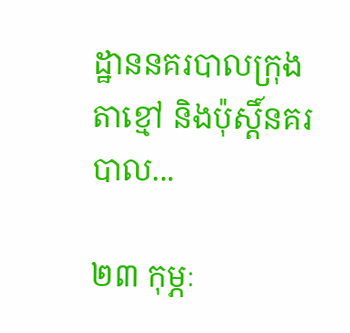ដ្ឋាននគរបាលក្រុងតាខ្មៅ និងប៉ុស្តិ៍នគរបាល...

២៣ កុម្ភៈ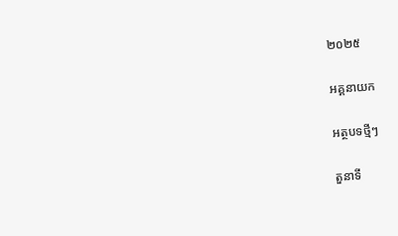២០២៥

អគ្គនាយក

អត្ថបទថ្មីៗ

តួនាទី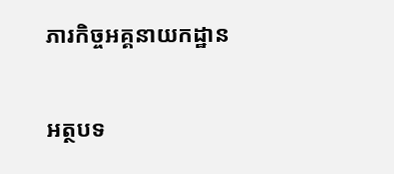ភារកិច្ចអគ្គនាយកដ្ឋាន

អត្ថបទ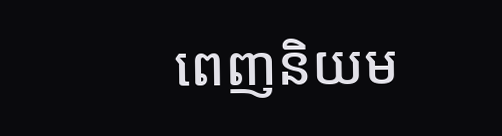ពេញនិយម